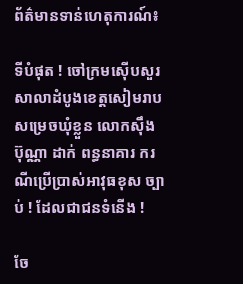ព័ត៌មានទាន់ហេតុការណ៍៖

ទីបំផុត ! ចៅក្រមស៊ើបសួរសាលាដំបូងខេត្តសៀមរាប សម្រេចឃុំខ្លួន លោកស៊ឹង ប៊ុណ្ណា ដាក់ ពន្ធនាគារ ករណីប្រើប្រាស់អាវុធខុស ច្បាប់ ! ដែលជាជនទំនើង !

ចែ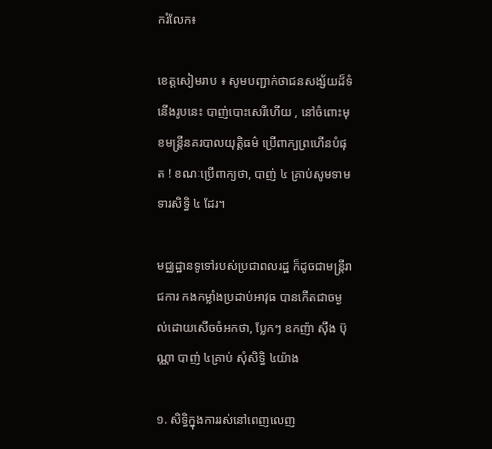ករំលែក៖

ខេត្តសៀមរាប ៖ សូមបញ្ជាក់ថាជនសង្ស័យដ៏ទំនើងរូបនេះ បាញ់បោះសេរីហើយ , នៅចំពោះមុខមន្ត្រីនគរបាលយុត្តិធម៌ ប្រើពាក្យព្រហើនបំផុត ! ខណៈប្រើពាក្យថា, បាញ់ ៤ គ្រាប់សូមទាមទារសិទ្ធិ ៤ ដែរ។

មជ្ឈដ្ឋានទូទៅរបស់ប្រជាពលរដ្ឋ ក៏ដូចជាមន្ត្រីរាជការ កងកម្លាំងប្រដាប់អាវុធ បានកើតជាចម្ងល់ដោយសើចចំអកថា, ប្លែកៗ ឧកញ៉ា សុឹង ប៊ុណ្ណា បាញ់ ៤គ្រាប់ សុំសិទ្ធិ ៤យ៉ាង

១. សិទ្ធិក្នុងការរស់នៅពេញលេញ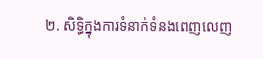២. សិទ្ធិក្នុងការទំនាក់ទំនងពេញលេញ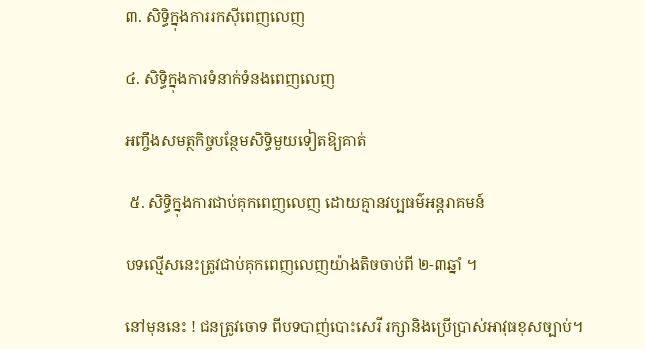៣. សិទ្ធិក្នុងការរកស៊ីពេញលេញ

៤. សិទ្ធិក្នុងការទំនាក់ទំនងពេញលេញ

អញ្ចឹងសមត្ថកិច្ចបន្ថែមសិទ្ធិមួយទៀតឱ្យគាត់

 ៥. សិទ្ធិក្នុងការជាប់គុកពេញលេញ ដោយគ្មានវប្បធម៌អន្តរាគមន៍

បទល្មើសនេះត្រូវជាប់គុកពេញលេញយ៉ាងតិចចាប់ពី ២-៣ឆ្នាំ ។

នៅមុននេះ ! ជនត្រូវចោទ ពីបទបាញ់បោះសេរី រក្សានិងប្រើប្រាស់អាវុធខុសច្បាប់។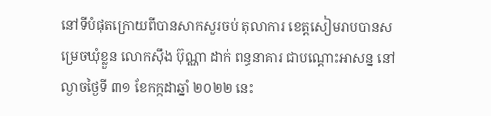នៅទីបំផុតក្រោយពីបានសាកសួរចប់ តុលាការ ខេត្តសៀមរាបបានសម្រេចឃុំខ្លួន លោកស៊ឹង ប៊ុណ្ណា ដាក់ ពន្ធនាគារ ជាបណ្តោះអាសន្ន នៅល្ងាចថ្ងៃទី ៣១ ខែកក្កដាឆ្នាំ ២០២២ នេះ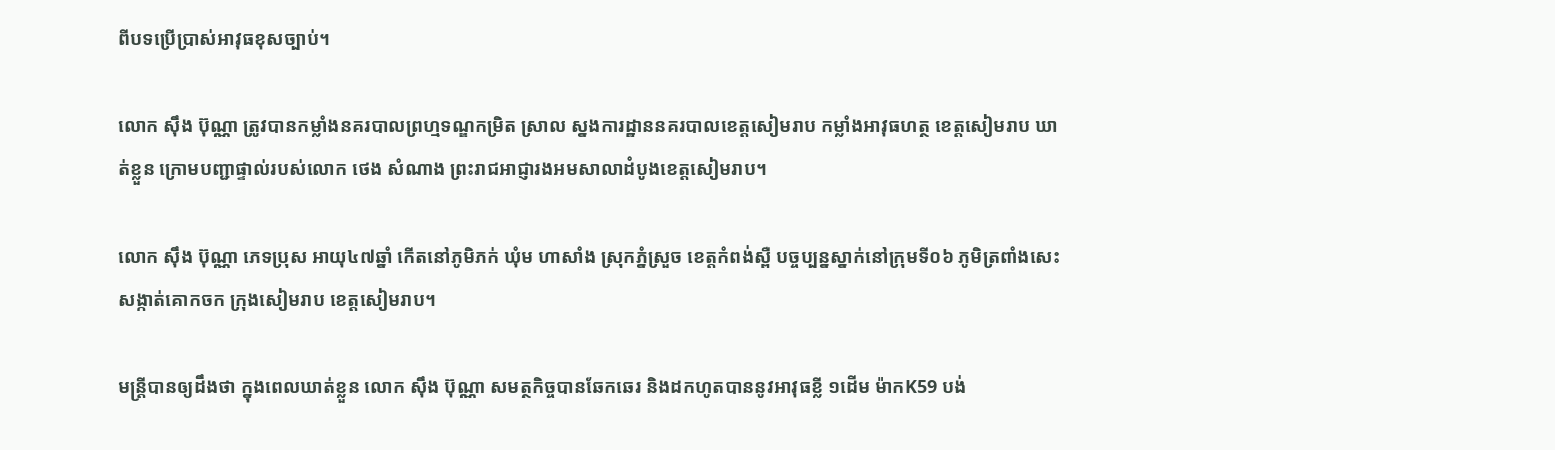ពីបទប្រើប្រាស់អាវុធខុសច្បាប់។

លោក ស៊ឹង ប៊ុណ្ណា ត្រូវបានកម្លាំងនគរបាលព្រហ្មទណ្ឌកម្រិត ស្រាល ស្នងការដ្ឋាននគរបាលខេត្តសៀមរាប កម្លាំងអាវុធហត្ថ ខេត្តសៀមរាប ឃាត់ខ្លួន ក្រោមបញ្ជាផ្ទាល់របស់លោក ថេង សំណាង ព្រះរាជអាជ្ញារងអមសាលាដំបូងខេត្តសៀមរាប។

លោក ស៊ឹង ប៊ុណ្ណា ភេទប្រុស អាយុ៤៧ឆ្នាំ កើតនៅភូមិភក់ ឃុំម ហាសាំង ស្រុកភ្នំស្រួច ខេត្តកំពង់ស្ពឺ បច្ចប្បន្នស្នាក់នៅក្រុមទី០៦ ភូមិត្រពាំងសេះ សង្កាត់គោកចក ក្រុងសៀមរាប ខេត្តសៀមរាប។

មន្ត្រីបានឲ្យដឹងថា ក្នុងពេលឃាត់ខ្លួន លោក ស៊ឹង ប៊ុណ្ណា សមត្ថកិច្ចបានឆែកឆេរ និងដកហូតបាននូវអាវុធខ្លី ១ដើម ម៉ាកK59 បង់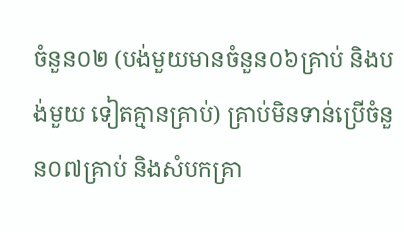ចំនួន០២ (បង់មួយមានចំនួន០៦គ្រាប់ និងបង់មួយ ទៀតគ្មានគ្រាប់) គ្រាប់មិនទាន់ប្រើចំនួន០៧គ្រាប់ និងសំបកគ្រា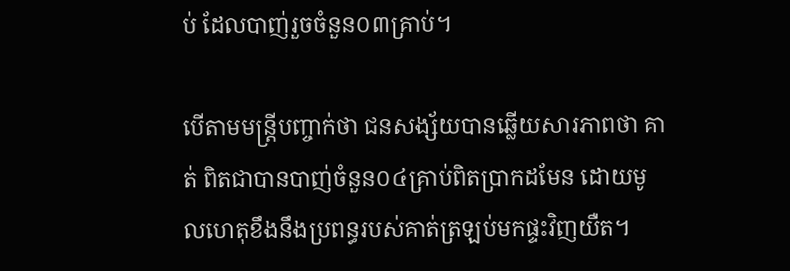ប់ ដែលបាញ់រួចចំនួន០៣គ្រាប់។

បើតាមមន្ត្រីបញ្ចាក់ថា ជនសង្ស័យបានឆ្លើយសារភាពថា គាត់ ពិតជាបានបាញ់ចំនួន០៤គ្រាប់ពិតប្រាកដមែន ដោយមូលហេតុខឹងនឹងប្រពន្ធរបស់គាត់ត្រឡប់មកផ្ទះវិញយឺត។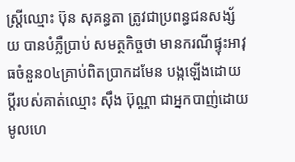ស្រ្តីឈ្មោះ ប៊ុន សុគន្ធតា ត្រូវជាប្រពន្ធជនសង្ស័យ បានបំភ្លឺប្រាប់ សមត្ថកិច្ចថា មានករណីផ្ទុះអាវុធចំនួន០៤គ្រាប់ពិតប្រាកដមែន បង្កឡើងដោយប្តីរបស់គាត់ឈ្មោះ ស៊ឹង ប៊ុណ្ណា ជាអ្នកបាញ់ដោយ មូលហេ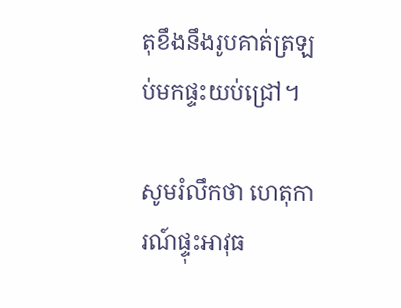តុខឹងនឹងរូបគាត់ត្រឡប់មកផ្ទះយប់ជ្រៅ។

សូមរំលឹកថា ហេតុការណ៍ផ្ទុះអាវុធ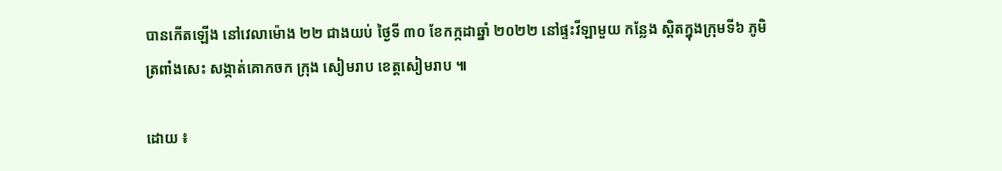បានកើតឡើង នៅវេលាម៉ោង ២២ ជាងយប់ ថ្ងៃទី ៣០ ខែកក្កដាឆ្នាំ ២០២២ នៅផ្ទះវីឡាមួយ កន្លែង ស្តិតក្នុងក្រុមទី៦ ភូមិត្រពាំងសេះ សង្កាត់គោកចក ក្រុង សៀមរាប ខេត្តសៀមរាប ៕

ដោយ ៖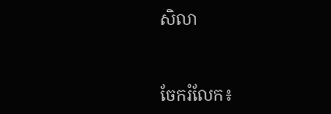សិលា


ចែករំលែក៖